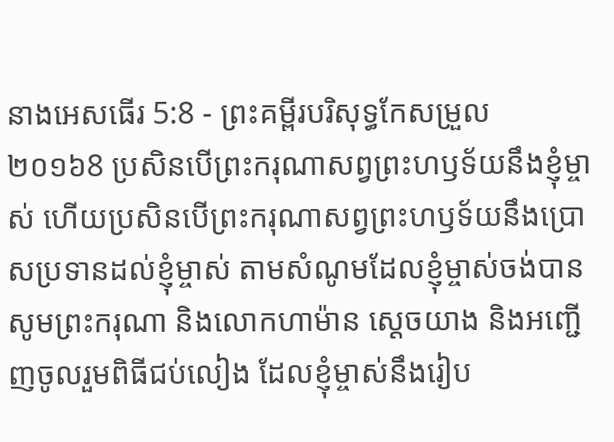នាងអេសធើរ 5:8 - ព្រះគម្ពីរបរិសុទ្ធកែសម្រួល ២០១៦8 ប្រសិនបើព្រះករុណាសព្វព្រះហឫទ័យនឹងខ្ញុំម្ចាស់ ហើយប្រសិនបើព្រះករុណាសព្វព្រះហឫទ័យនឹងប្រោសប្រទានដល់ខ្ញុំម្ចាស់ តាមសំណូមដែលខ្ញុំម្ចាស់ចង់បាន សូមព្រះករុណា និងលោកហាម៉ាន ស្ដេចយាង និងអញ្ជើញចូលរួមពិធីជប់លៀង ដែលខ្ញុំម្ចាស់នឹងរៀប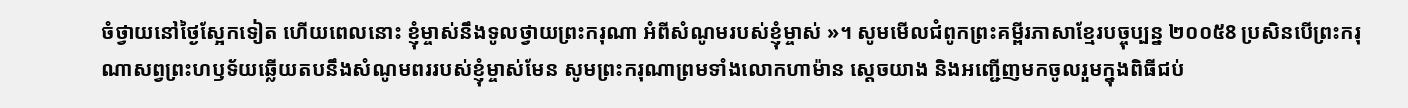ចំថ្វាយនៅថ្ងៃស្អែកទៀត ហើយពេលនោះ ខ្ញុំម្ចាស់នឹងទូលថ្វាយព្រះករុណា អំពីសំណូមរបស់ខ្ញុំម្ចាស់ »។ សូមមើលជំពូកព្រះគម្ពីរភាសាខ្មែរបច្ចុប្បន្ន ២០០៥8 ប្រសិនបើព្រះករុណាសព្វព្រះហឫទ័យឆ្លើយតបនឹងសំណូមពររបស់ខ្ញុំម្ចាស់មែន សូមព្រះករុណាព្រមទាំងលោកហាម៉ាន ស្ដេចយាង និងអញ្ជើញមកចូលរួមក្នុងពិធីជប់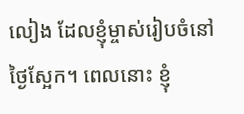លៀង ដែលខ្ញុំម្ចាស់រៀបចំនៅថ្ងៃស្អែក។ ពេលនោះ ខ្ញុំ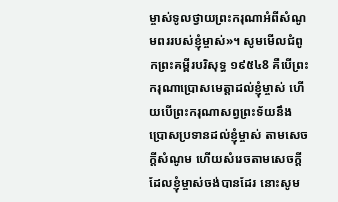ម្ចាស់ទូលថ្វាយព្រះករុណាអំពីសំណូមពររបស់ខ្ញុំម្ចាស់»។ សូមមើលជំពូកព្រះគម្ពីរបរិសុទ្ធ ១៩៥៤8 គឺបើព្រះករុណាប្រោសមេត្តាដល់ខ្ញុំម្ចាស់ ហើយបើព្រះករុណាសព្វព្រះទ័យនឹងប្រោសប្រទានដល់ខ្ញុំម្ចាស់ តាមសេចក្ដីសំណូម ហើយសំរេចតាមសេចក្ដីដែលខ្ញុំម្ចាស់ចង់បានដែរ នោះសូម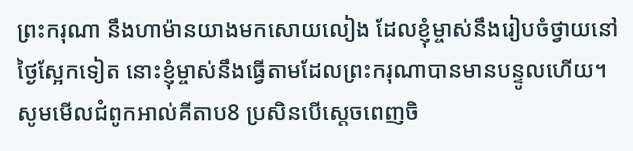ព្រះករុណា នឹងហាម៉ានយាងមកសោយលៀង ដែលខ្ញុំម្ចាស់នឹងរៀបចំថ្វាយនៅថ្ងៃស្អែកទៀត នោះខ្ញុំម្ចាស់នឹងធ្វើតាមដែលព្រះករុណាបានមានបន្ទូលហើយ។ សូមមើលជំពូកអាល់គីតាប8 ប្រសិនបើស្តេចពេញចិ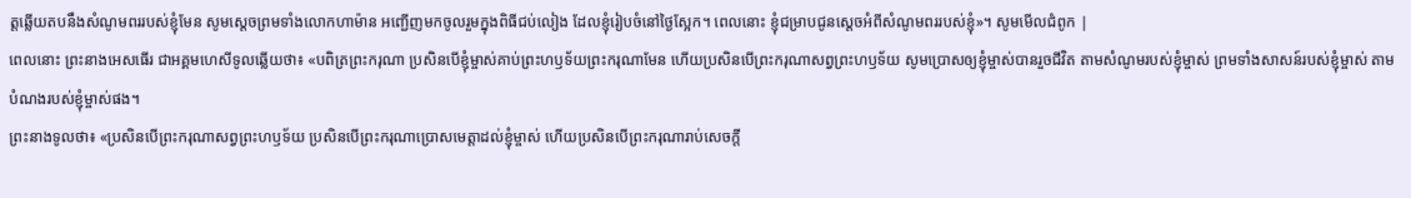ត្តឆ្លើយតបនឹងសំណូមពររបស់ខ្ញុំមែន សូមស្តេចព្រមទាំងលោកហាម៉ាន អញ្ជើញមកចូលរួមក្នុងពិធីជប់លៀង ដែលខ្ញុំរៀបចំនៅថ្ងៃស្អែក។ ពេលនោះ ខ្ញុំជម្រាបជូនស្តេចអំពីសំណូមពររបស់ខ្ញុំ»។ សូមមើលជំពូក |
ពេលនោះ ព្រះនាងអេសធើរ ជាអគ្គមហេសីទូលឆ្លើយថា៖ «បពិត្រព្រះករុណា ប្រសិនបើខ្ញុំម្ចាស់គាប់ព្រះហឫទ័យព្រះករុណាមែន ហើយប្រសិនបើព្រះករុណាសព្វព្រះហឫទ័យ សូមប្រោសឲ្យខ្ញុំម្ចាស់បានរួចជីវិត តាមសំណូមរបស់ខ្ញុំម្ចាស់ ព្រមទាំងសាសន៍របស់ខ្ញុំម្ចាស់ តាមបំណងរបស់ខ្ញុំម្ចាស់ផង។
ព្រះនាងទូលថា៖ «ប្រសិនបើព្រះករុណាសព្វព្រះហឫទ័យ ប្រសិនបើព្រះករុណាប្រោសមេត្តាដល់ខ្ញុំម្ចាស់ ហើយប្រសិនបើព្រះករុណារាប់សេចក្ដី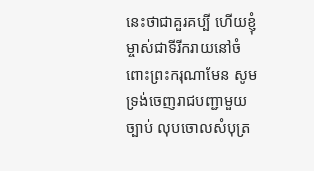នេះថាជាគួរគប្បី ហើយខ្ញុំម្ចាស់ជាទីរីករាយនៅចំពោះព្រះករុណាមែន សូមទ្រង់ចេញរាជបញ្ជាមួយច្បាប់ លុបចោលសំបុត្រ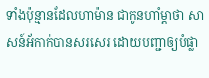ទាំងប៉ុន្មានដែលហាម៉ាន ជាកូនហាំម្តាថា សាសន៍អ័កាក់បានសរសេរ ដោយបញ្ជាឲ្យបំផ្លា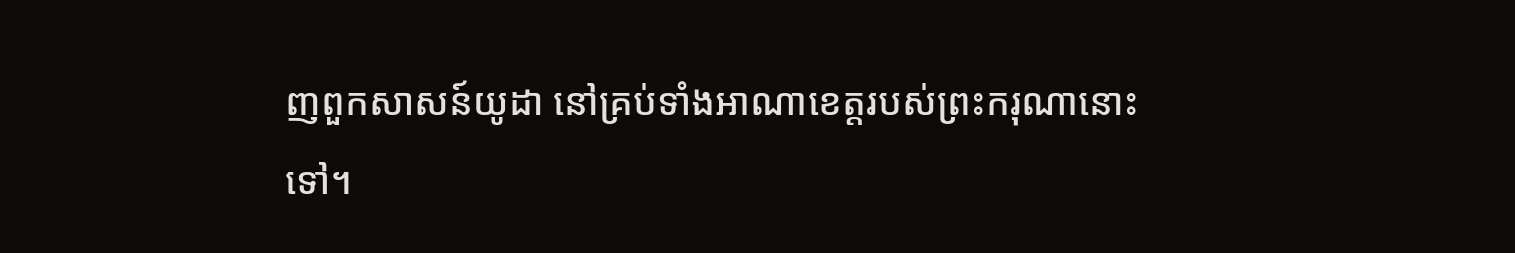ញពួកសាសន៍យូដា នៅគ្រប់ទាំងអាណាខេត្តរបស់ព្រះករុណានោះទៅ។